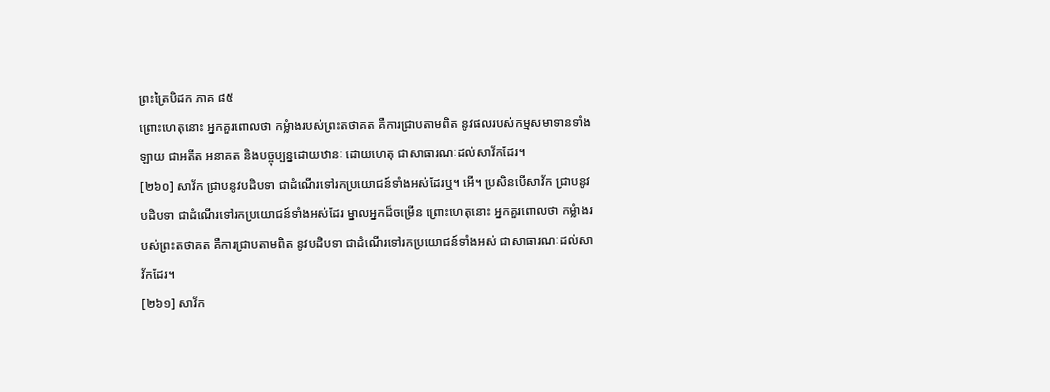ព្រះត្រៃបិដក ភាគ ៨៥
ព្រោះហេតុនោះ អ្នកគួរពោលថា កម្លំាងរបស់ព្រះតថាគត គឺការជ្រាបតាមពិត នូវផលរបស់កម្មសមាទានទាំងឡាយ ជាអតីត អនាគត និងបច្ចុប្បន្នដោយឋានៈ ដោយហេតុ ជាសាធារណៈដល់សាវ័កដែរ។
[២៦០] សាវ័ក ជ្រាបនូវបដិបទា ជាដំណើរទៅរកប្រយោជន៍ទាំងអស់ដែរឬ។ អើ។ ប្រសិនបើសាវ័ក ជ្រាបនូវបដិបទា ជាដំណើរទៅរកប្រយោជន៍ទាំងអស់ដែរ ម្នាលអ្នកដ៏ចម្រើន ព្រោះហេតុនោះ អ្នកគួរពោលថា កម្លំាងរបស់ព្រះតថាគត គឺការជា្របតាមពិត នូវបដិបទា ជាដំណើរទៅរកប្រយោជន៍ទាំងអស់ ជាសាធារណៈដល់សាវ័កដែរ។
[២៦១] សាវ័ក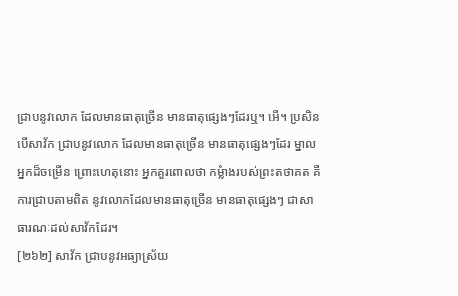ជា្របនូវលោក ដែលមានធាតុច្រើន មានធាតុផ្សេងៗដែរឬ។ អើ។ ប្រសិនបើសាវ័ក ជ្រាបនូវលោក ដែលមានធាតុច្រើន មានធាតុផ្សេងៗដែរ ម្នាលអ្នកដ៏ចម្រើន ព្រោះហេតុនោះ អ្នកគួរពោលថា កម្លំាងរបស់ព្រះតថាគត គឺការជា្របតាមពិត នូវលោកដែលមានធាតុច្រើន មានធាតុផ្សេងៗ ជាសាធារណៈដល់សាវ័កដែរ។
[២៦២] សាវ័ក ជា្របនូវអធ្យាស្រ័យ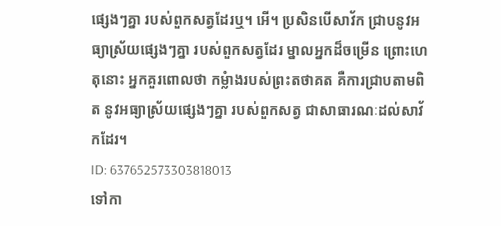ផ្សេងៗគ្នា របស់ពួកសត្វដែរឬ។ អើ។ ប្រសិនបើសាវ័ក ជា្របនូវអធ្យាស្រ័យផ្សេងៗគ្នា របស់ពួកសត្វដែរ ម្នាលអ្នកដ៏ចម្រើន ព្រោះហេតុនោះ អ្នកគួរពោលថា កម្លំាងរបស់ព្រះតថាគត គឺការជ្រាបតាមពិត នូវអធ្យាស្រ័យផ្សេងៗគ្នា របស់ពួកសត្វ ជាសាធារណៈដល់សាវ័កដែរ។
ID: 637652573303818013
ទៅកា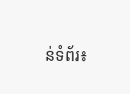ន់ទំព័រ៖